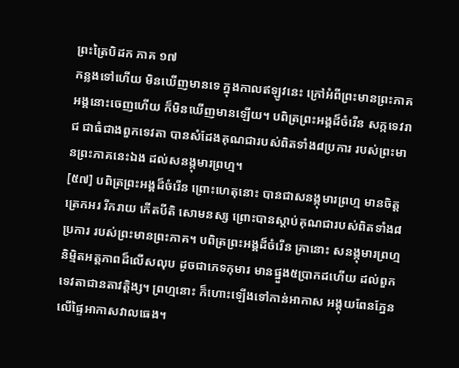ព្រះត្រៃបិដក ភាគ ១៧
កន្លងទៅហើយ មិនឃើញមានទេ ក្នុងកាលឥឡូវនេះ ក្រៅអំពីព្រះមានព្រះភាគ អង្គនោះចេញហើយ ក៏មិនឃើញមានឡើយ។ បពិត្រព្រះអង្គដ៏ចំរើន សក្កទេវរាជ ជាធំជាងពួកទេវតា បានសំដែងគុណជារបស់ពិតទាំង៨ប្រការ របស់ព្រះមានព្រះភាគនេះឯង ដល់សនង្កុមារព្រហ្ម។
[៥៧] បពិត្រព្រះអង្គដ៏ចំរើន ព្រោះហេតុនោះ បានជាសនង្កុមារព្រហ្ម មានចិត្តត្រេកអរ រីករាយ កើតបីតិ សោមនស្ស ព្រោះបានស្តាប់គុណជារបស់ពិតទាំង៨ប្រការ របស់ព្រះមានព្រះភាគ។ បពិត្រព្រះអង្គដ៏ចំរើន គ្រានោះ សនង្កុមារព្រហ្ម និម្មិតអត្តភាពដ៏លើសលុប ដូចជាភេទកុមារ មានផ្នួង៥ប្រាកដហើយ ដល់ពួកទេវតាជានតាវត្តិង្ស។ ព្រហ្មនោះ ក៏ហោះឡើងទៅកាន់អាកាស អង្គុយពែនភ្នែន លើផ្ទៃអាកាសវាលធេង។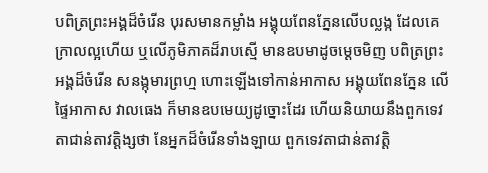បពិត្រព្រះអង្គដ៏ចំរើន បុរសមានកម្លាំង អង្គុយពែនភ្នែនលើបល្លង្ក ដែលគេក្រាលល្អហើយ ឬលើភូមិភាគដ៏រាបស្មើ មានឧបមាដូចម្តេចមិញ បពិត្រព្រះអង្គដ៏ចំរើន សនង្កុមារព្រហ្ម ហោះឡើងទៅកាន់អាកាស អង្គុយពែនភ្នែន លើផ្ទៃអាកាស វាលធេង ក៏មានឧបមេយ្យដូច្នោះដែរ ហើយនិយាយនឹងពួកទេវតាជាន់តាវត្តិង្សថា នែអ្នកដ៏ចំរើនទាំងឡាយ ពួកទេវតាជាន់តាវត្តិ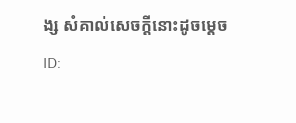ង្ស សំគាល់សេចក្តីនោះដូចម្តេច
ID: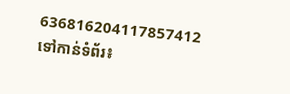636816204117857412
ទៅកាន់ទំព័រ៖